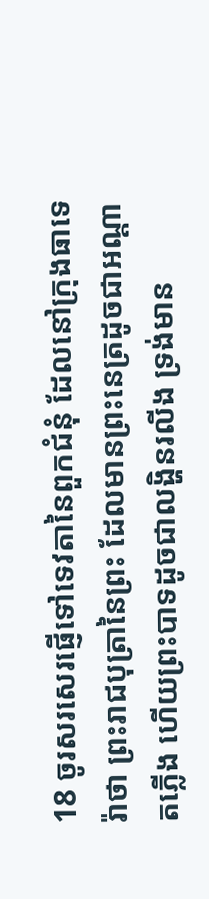18 ចូរសរសេរផ្ញើទៅទេវតានៃពួកជំនុំ ដែលនៅក្រុងធាទេរ៉ាថា ព្រះរាជបុត្រានៃព្រះ ដែលមានព្រះនេត្រដូចជាអណ្តាតភ្លើង ហើយព្រះបាទដូចជាលង្ហិនរលីង ទ្រង់មាន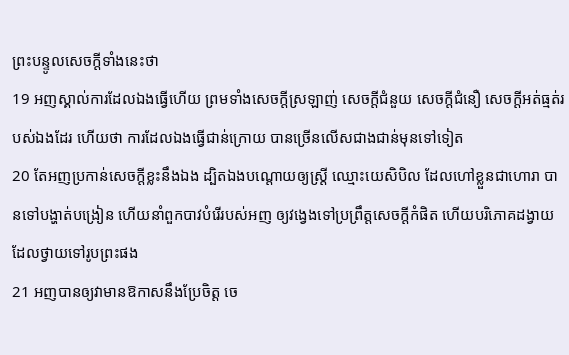ព្រះបន្ទូលសេចក្ដីទាំងនេះថា
19 អញស្គាល់ការដែលឯងធ្វើហើយ ព្រមទាំងសេចក្ដីស្រឡាញ់ សេចក្ដីជំនួយ សេចក្ដីជំនឿ សេចក្ដីអត់ធ្មត់របស់ឯងដែរ ហើយថា ការដែលឯងធ្វើជាន់ក្រោយ បានច្រើនលើសជាងជាន់មុនទៅទៀត
20 តែអញប្រកាន់សេចក្ដីខ្លះនឹងឯង ដ្បិតឯងបណ្តោយឲ្យស្ត្រី ឈ្មោះយេសិបិល ដែលហៅខ្លួនជាហោរា បានទៅបង្ហាត់បង្រៀន ហើយនាំពួកបាវបំរើរបស់អញ ឲ្យវង្វេងទៅប្រព្រឹត្តសេចក្ដីកំផិត ហើយបរិភោគដង្វាយដែលថ្វាយទៅរូបព្រះផង
21 អញបានឲ្យវាមានឱកាសនឹងប្រែចិត្ត ចេ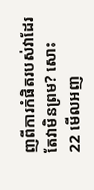ញពីការកំផិតរបស់វាដែរ តែវាមិនព្រម? សោះ
22 មើលអញ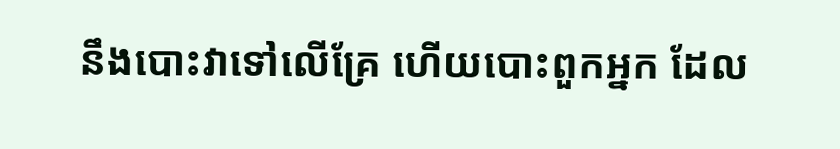នឹងបោះវាទៅលើគ្រែ ហើយបោះពួកអ្នក ដែល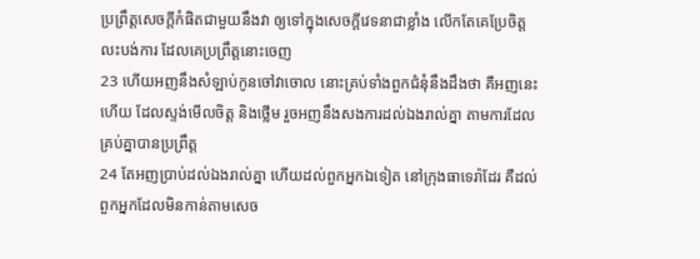ប្រព្រឹត្តសេចក្ដីកំផិតជាមួយនឹងវា ឲ្យទៅក្នុងសេចក្ដីវេទនាជាខ្លាំង លើកតែគេប្រែចិត្តលះបង់ការ ដែលគេប្រព្រឹត្តនោះចេញ
23 ហើយអញនឹងសំឡាប់កូនចៅវាចោល នោះគ្រប់ទាំងពួកជំនុំនឹងដឹងថា គឺអញនេះហើយ ដែលស្ទង់មើលចិត្ត និងថ្លើម រួចអញនឹងសងការដល់ឯងរាល់គ្នា តាមការដែលគ្រប់គ្នាបានប្រព្រឹត្ត
24 តែអញប្រាប់ដល់ឯងរាល់គ្នា ហើយដល់ពួកអ្នកឯទៀត នៅក្រុងធាទេរ៉ាដែរ គឺដល់ពួកអ្នកដែលមិនកាន់តាមសេច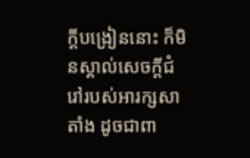ក្ដីបង្រៀននោះ ក៏មិនស្គាល់សេចក្ដីជំរៅរបស់អារក្សសាតាំង ដូចជាពា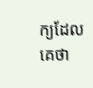ក្យដែលគេថា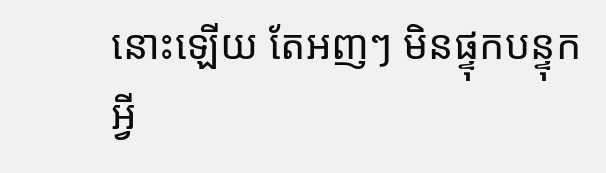នោះឡើយ តែអញៗ មិនផ្ទុកបន្ទុកអ្វី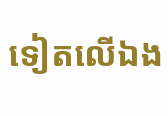ទៀតលើឯង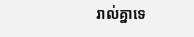រាល់គ្នាទេ